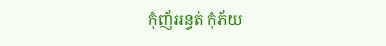កុំញ័ររន្ធត់ កុំភ័យ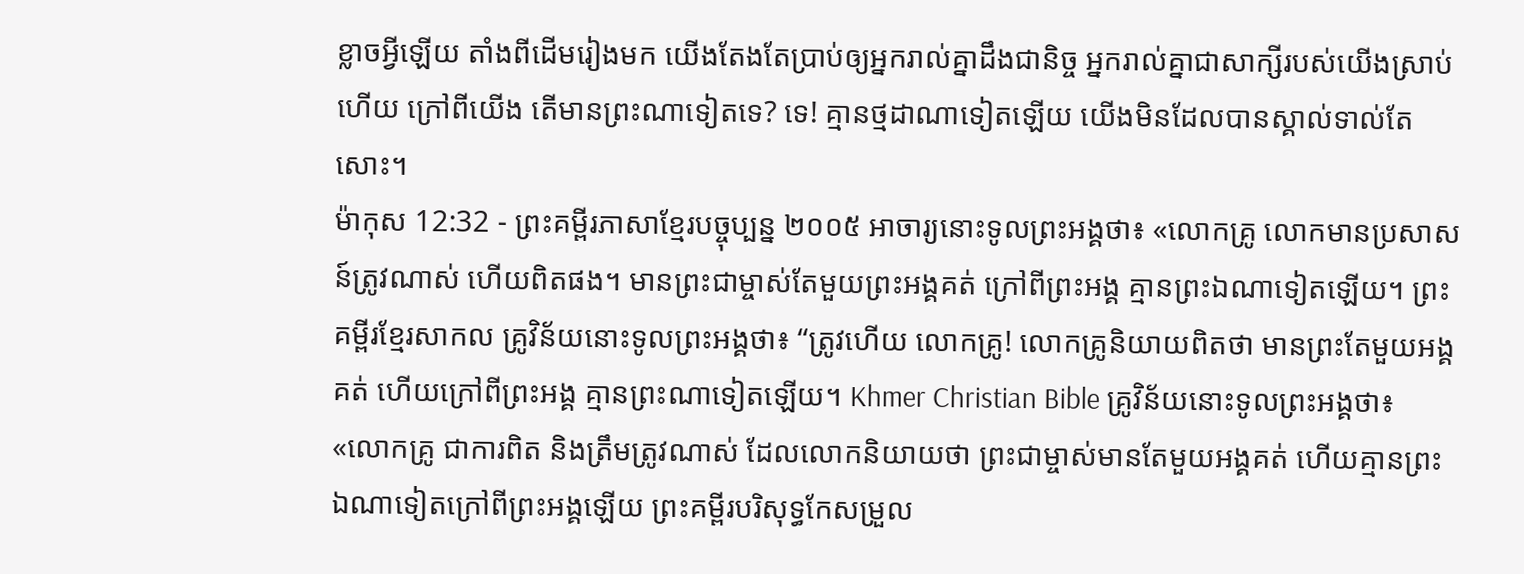ខ្លាចអ្វីឡើយ តាំងពីដើមរៀងមក យើងតែងតែប្រាប់ឲ្យអ្នករាល់គ្នាដឹងជានិច្ច អ្នករាល់គ្នាជាសាក្សីរបស់យើងស្រាប់ហើយ ក្រៅពីយើង តើមានព្រះណាទៀតទេ? ទេ! គ្មានថ្មដាណាទៀតឡើយ យើងមិនដែលបានស្គាល់ទាល់តែសោះ។
ម៉ាកុស 12:32 - ព្រះគម្ពីរភាសាខ្មែរបច្ចុប្បន្ន ២០០៥ អាចារ្យនោះទូលព្រះអង្គថា៖ «លោកគ្រូ លោកមានប្រសាសន៍ត្រូវណាស់ ហើយពិតផង។ មានព្រះជាម្ចាស់តែមួយព្រះអង្គគត់ ក្រៅពីព្រះអង្គ គ្មានព្រះឯណាទៀតឡើយ។ ព្រះគម្ពីរខ្មែរសាកល គ្រូវិន័យនោះទូលព្រះអង្គថា៖ “ត្រូវហើយ លោកគ្រូ! លោកគ្រូនិយាយពិតថា មានព្រះតែមួយអង្គគត់ ហើយក្រៅពីព្រះអង្គ គ្មានព្រះណាទៀតឡើយ។ Khmer Christian Bible គ្រូវិន័យនោះទូលព្រះអង្គថា៖ «លោកគ្រូ ជាការពិត និងត្រឹមត្រូវណាស់ ដែលលោកនិយាយថា ព្រះជាម្ចាស់មានតែមួយអង្គគត់ ហើយគ្មានព្រះឯណាទៀតក្រៅពីព្រះអង្គឡើយ ព្រះគម្ពីរបរិសុទ្ធកែសម្រួល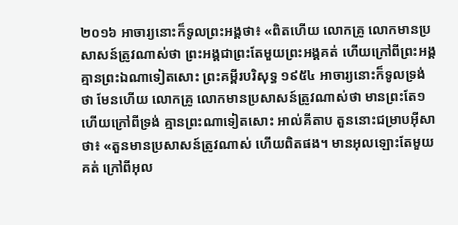២០១៦ អាចារ្យនោះក៏ទូលព្រះអង្គថា៖ «ពិតហើយ លោកគ្រូ លោកមានប្រសាសន៍ត្រូវណាស់ថា ព្រះអង្គជាព្រះតែមួយព្រះអង្គគត់ ហើយក្រៅពីព្រះអង្គ គ្មានព្រះឯណាទៀតសោះ ព្រះគម្ពីរបរិសុទ្ធ ១៩៥៤ អាចារ្យនោះក៏ទូលទ្រង់ថា មែនហើយ លោកគ្រូ លោកមានប្រសាសន៍ត្រូវណាស់ថា មានព្រះតែ១ ហើយក្រៅពីទ្រង់ គ្មានព្រះណាទៀតសោះ អាល់គីតាប តួននោះជម្រាបអ៊ីសាថា៖ «តួនមានប្រសាសន៍ត្រូវណាស់ ហើយពិតផង។ មានអុលឡោះតែមួយគត់ ក្រៅពីអុល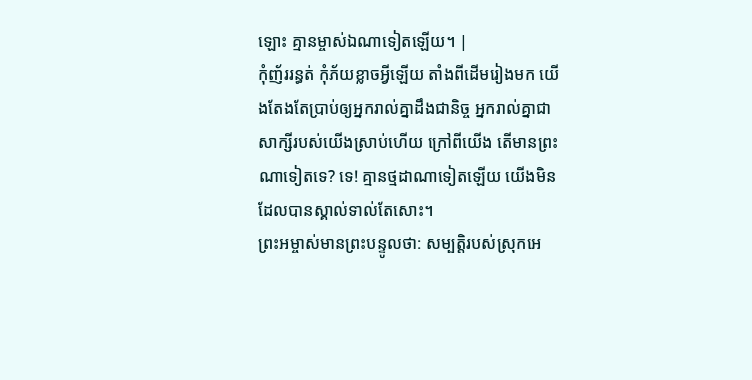ឡោះ គ្មានម្ចាស់ឯណាទៀតឡើយ។ |
កុំញ័ររន្ធត់ កុំភ័យខ្លាចអ្វីឡើយ តាំងពីដើមរៀងមក យើងតែងតែប្រាប់ឲ្យអ្នករាល់គ្នាដឹងជានិច្ច អ្នករាល់គ្នាជាសាក្សីរបស់យើងស្រាប់ហើយ ក្រៅពីយើង តើមានព្រះណាទៀតទេ? ទេ! គ្មានថ្មដាណាទៀតឡើយ យើងមិនដែលបានស្គាល់ទាល់តែសោះ។
ព្រះអម្ចាស់មានព្រះបន្ទូលថា: សម្បត្តិរបស់ស្រុកអេ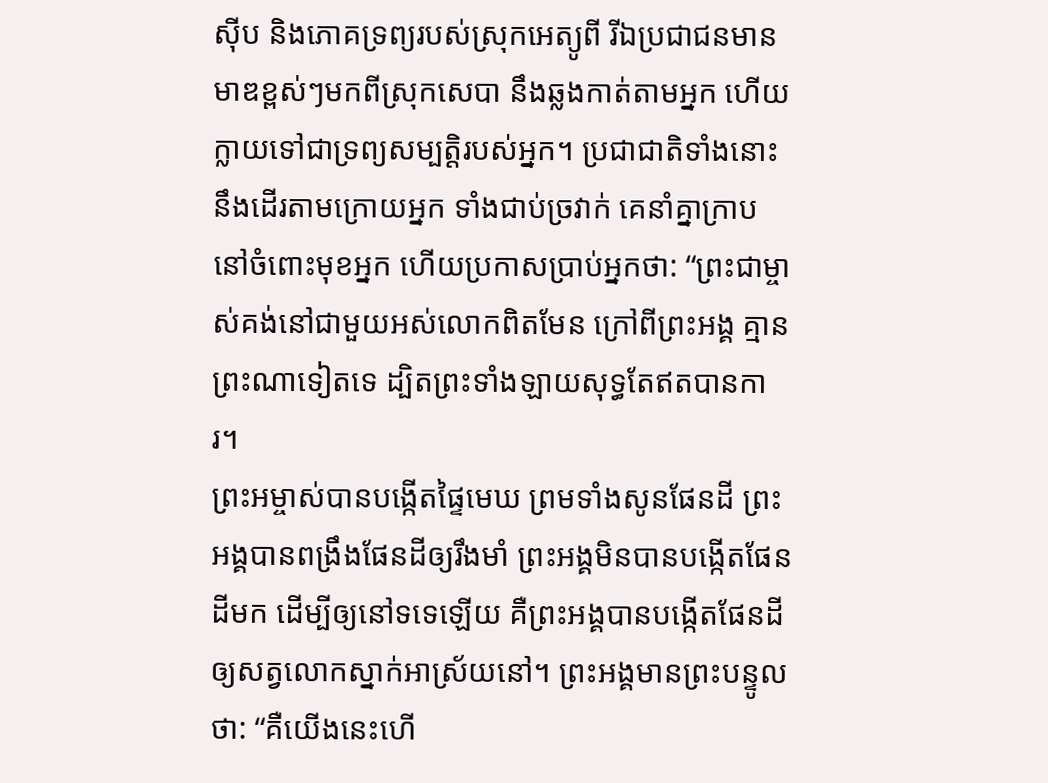ស៊ីប និងភោគទ្រព្យរបស់ស្រុកអេត្យូពី រីឯប្រជាជនមានមាឌខ្ពស់ៗមកពីស្រុកសេបា នឹងឆ្លងកាត់តាមអ្នក ហើយក្លាយទៅជាទ្រព្យសម្បត្តិរបស់អ្នក។ ប្រជាជាតិទាំងនោះនឹងដើរតាមក្រោយអ្នក ទាំងជាប់ច្រវាក់ គេនាំគ្នាក្រាបនៅចំពោះមុខអ្នក ហើយប្រកាសប្រាប់អ្នកថា: “ព្រះជាម្ចាស់គង់នៅជាមួយអស់លោកពិតមែន ក្រៅពីព្រះអង្គ គ្មានព្រះណាទៀតទេ ដ្បិតព្រះទាំងឡាយសុទ្ធតែឥតបានការ។
ព្រះអម្ចាស់បានបង្កើតផ្ទៃមេឃ ព្រមទាំងសូនផែនដី ព្រះអង្គបានពង្រឹងផែនដីឲ្យរឹងមាំ ព្រះអង្គមិនបានបង្កើតផែនដីមក ដើម្បីឲ្យនៅទទេឡើយ គឺព្រះអង្គបានបង្កើតផែនដី ឲ្យសត្វលោកស្នាក់អាស្រ័យនៅ។ ព្រះអង្គមានព្រះបន្ទូលថា: “គឺយើងនេះហើ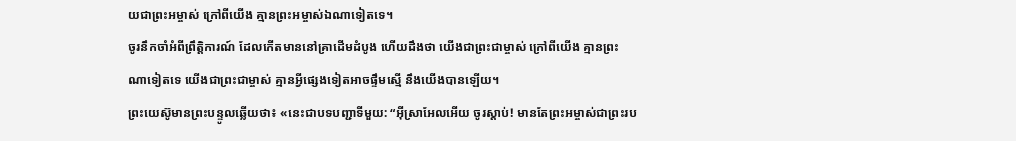យជាព្រះអម្ចាស់ ក្រៅពីយើង គ្មានព្រះអម្ចាស់ឯណាទៀតទេ។
ចូរនឹកចាំអំពីព្រឹត្តិការណ៍ ដែលកើតមាននៅគ្រាដើមដំបូង ហើយដឹងថា យើងជាព្រះជាម្ចាស់ ក្រៅពីយើង គ្មានព្រះណាទៀតទេ យើងជាព្រះជាម្ចាស់ គ្មានអ្វីផ្សេងទៀតអាចផ្ទឹមស្មើ នឹងយើងបានឡើយ។
ព្រះយេស៊ូមានព្រះបន្ទូលឆ្លើយថា៖ «នេះជាបទបញ្ជាទីមួយ: “អ៊ីស្រាអែលអើយ ចូរស្ដាប់! មានតែព្រះអម្ចាស់ជាព្រះរប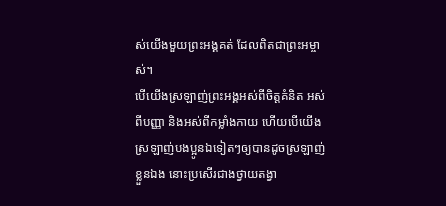ស់យើងមួយព្រះអង្គគត់ ដែលពិតជាព្រះអម្ចាស់។
បើយើងស្រឡាញ់ព្រះអង្គអស់ពីចិត្តគំនិត អស់ពីបញ្ញា និងអស់ពីកម្លាំងកាយ ហើយបើយើងស្រឡាញ់បងប្អូនឯទៀតៗឲ្យបានដូចស្រឡាញ់ខ្លួនឯង នោះប្រសើរជាងថ្វាយតង្វា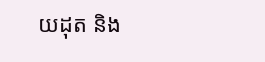យដុត និង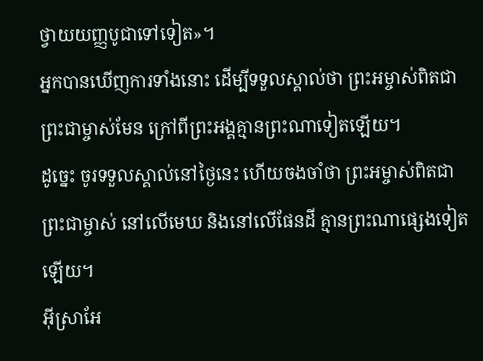ថ្វាយយញ្ញបូជាទៅទៀត»។
អ្នកបានឃើញការទាំងនោះ ដើម្បីទទួលស្គាល់ថា ព្រះអម្ចាស់ពិតជាព្រះជាម្ចាស់មែន ក្រៅពីព្រះអង្គគ្មានព្រះណាទៀតឡើយ។
ដូច្នេះ ចូរទទួលស្គាល់នៅថ្ងៃនេះ ហើយចងចាំថា ព្រះអម្ចាស់ពិតជាព្រះជាម្ចាស់ នៅលើមេឃ និងនៅលើផែនដី គ្មានព្រះណាផ្សេងទៀតឡើយ។
អ៊ីស្រាអែ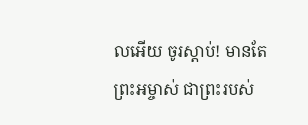លអើយ ចូរស្ដាប់! មានតែព្រះអម្ចាស់ ជាព្រះរបស់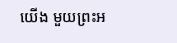យើង មួយព្រះអ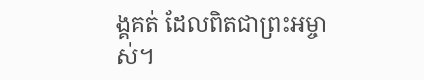ង្គគត់ ដែលពិតជាព្រះអម្ចាស់។